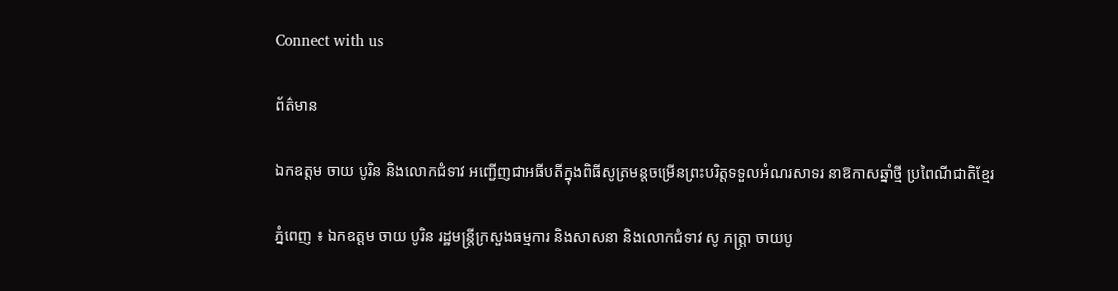Connect with us

ព័ត៌មាន

ឯកឧត្តម ចាយ បូរិន និងលោកជំទាវ អញ្ជើញជាអធីបតីក្នុងពិធីសូត្រមន្តចម្រើនព្រះបរិត្តទទួលអំណរសាទរ នាឱកាសឆ្នាំថ្មី ប្រពៃណីជាតិខ្មែរ

ភ្នំពេញ ៖ ឯកឧត្តម ចាយ បូរិន រដ្ឋមន្រ្តីក្រសួងធម្មការ និងសាសនា និងលោកជំទាវ សូ ភត្ត្រា ចាយបូ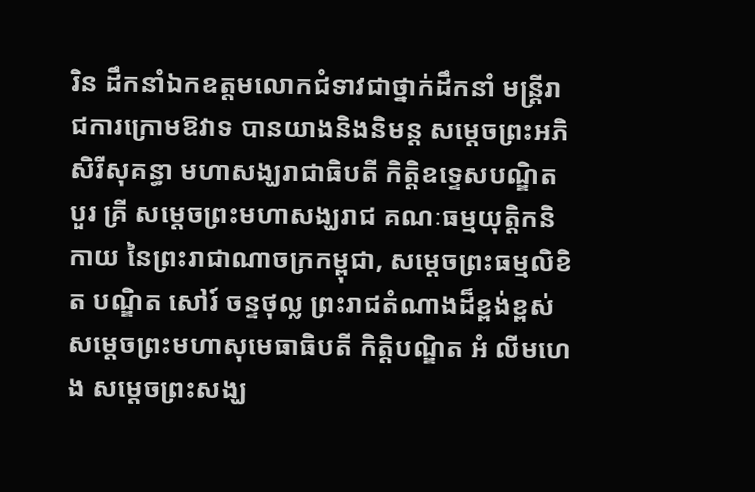រិន ដឹកនាំឯកឧត្តមលោកជំទាវជាថ្នាក់ដឹកនាំ មន្ត្រីរាជការក្រោមឱវាទ បានយាងនិងនិមន្ត សម្ដេចព្រះអភិសិរីសុគន្ធា មហាសង្ឃរាជាធិបតី កិត្តិឧទ្ទេសបណ្ឌិត បួរ គ្រី សម្តេចព្រះមហាសង្ឃរាជ គណៈធម្មយុត្តិកនិកាយ នៃព្រះរាជាណាចក្រកម្ពុជា, សម្ដេចព្រះធម្មលិខិត បណ្ឌិត សៅរ៍ ចន្ទថុល្ល ព្រះរាជតំណាងដ៏ខ្ពង់ខ្ពស់សម្តេចព្រះមហាសុមេធាធិបតី កិត្តិបណ្ឌិត អំ លីមហេង សម្តេចព្រះសង្ឃ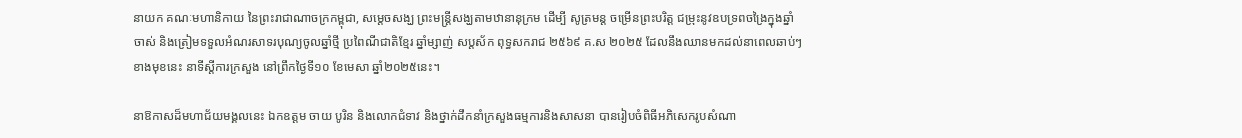នាយក គណៈមហានិកាយ នៃព្រះរាជាណាចក្រកម្ពុជា, សម្តេចសង្ឃ ព្រះមន្រ្តីសង្ឃតាមឋានានុក្រម ដើម្បី សូត្រមន្ត ចម្រើនព្រះបរិត្ត ជម្រុះនូវឧបទ្រពចង្រៃក្នុងឆ្នាំចាស់ និងត្រៀមទទួលអំណរសាទរបុណ្យចូលឆ្នាំថ្មី ប្រពៃណីជាតិខ្មែរ ឆ្នាំម្សាញ់ សប្តស័ក ពុទ្ធសករាជ ២៥៦៩ គ.ស ២០២៥ ដែលនឹងឈានមកដល់នាពេលឆាប់ៗខាងមុខនេះ នាទីស្តីការក្រសួង នៅព្រឹកថ្ងៃទី១០ ខែមេសា ឆ្នាំ២០២៥នេះ។

នាឱកាសដ៏មហាជ័យមង្គលនេះ ឯកឧត្តម ចាយ បូរិន និងលោកជំទាវ និងថ្នាក់ដឹកនាំក្រសួងធម្មការនិងសាសនា បានរៀបចំពិធីអភិសេករូបសំណា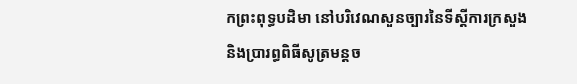កព្រះពុទ្ធបដិមា នៅបរិវេណសួនច្បារនៃទីស្តីការក្រសួង និងប្រារព្ធពិធីសូត្រមន្តច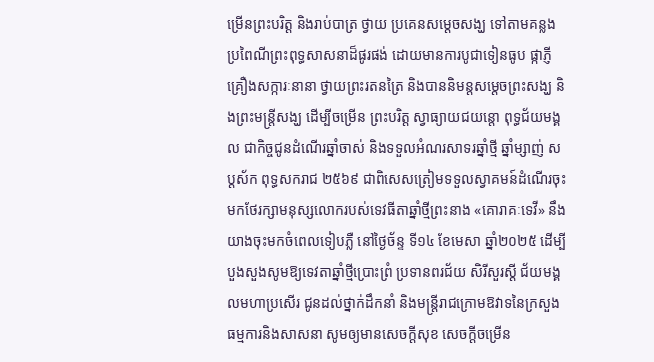ម្រើនព្រះបរិត្ត និងរាប់បាត្រ ថ្វាយ ប្រគេនសម្តេចសង្ឃ ទៅតាមគន្លងប្រពៃណីព្រះពុទ្ធសាសនាដ៏ផូរផង់ ដោយមានការបូជាទៀនធូប ផ្កាភ្ញី គ្រឿងសក្ការៈនានា ថ្វាយព្រះរតនត្រៃ និងបាននិមន្តសម្តេចព្រះសង្ឃ និងព្រះមន្រ្តីសង្ឃ ដើម្បីចម្រើន ព្រះបរិត្ត ស្វាធ្យាយជយន្តោ ពុទ្ធជ័យមង្គល ជាកិច្ចជូនដំណើរឆ្នាំចាស់ និងទទួលអំណរសាទរឆ្នាំថ្មី ឆ្នាំម្សាញ់ សប្តស័ក ពុទ្ធសករាជ ២៥៦៩ ជាពិសេសត្រៀមទទួលស្វាគមន៍ដំណើរចុះមកថែរក្សាមនុស្សលោករបស់ទេវធីតាឆ្នាំថ្មីព្រះនាង «គោរាគៈទេវី» នឹងយាងចុះមកចំពេលទៀបភ្លឺ នៅថ្ងៃច័ន្ទ ទី១៤ ខែមេសា ឆ្នាំ២០២៥ ដើម្បីបួងសួងសូមឱ្យទេវតាឆ្នាំថ្មីប្រោះព្រំ ប្រទានពរជ័យ សិរីសួរស្តី ជ័យមង្គលមហាប្រសើរ ជូនដល់ថ្នាក់ដឹកនាំ និងមន្ត្រីរាជក្រោមឱវាទនៃក្រសួងធម្មការនិងសាសនា សូមឲ្យមានសេចក្តីសុខ សេចក្តីចម្រើន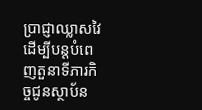ប្រាជ្ញាឈ្លាសវៃ ដើម្បីបន្តបំពេញតួនាទីភារកិច្ចជូនស្ថាប័ន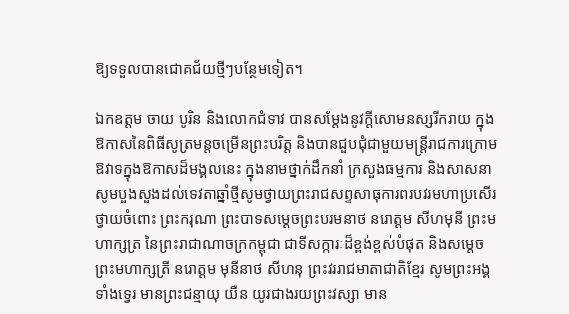ឱ្យទទួលបានជោគជ័យថ្មីៗបន្ថែមទៀត។

ឯកឧត្តម ចាយ បូរិន និងលោកជំទាវ បានសម្តែងនូវក្តីសោមនស្សរីករាយ ក្នុងឱកាសនៃពិធីសូត្រមន្តចម្រើនព្រះបរិត្ត និងបានជួបជុំជាមួយមន្ត្រីរាជការក្រោមឱវាទក្នុងឱកាសដ៏មង្គលនេះ ក្នុងនាមថ្នាក់ដឹកនាំ ក្រសួងធម្មការ និងសាសនា សូមបួងសួងដល់ទេវតាឆ្នាំថ្មីសូមថ្វាយព្រះរាជសព្ទសាធុការពរបវរមហាប្រសើរ ថ្វាយចំពោះ ព្រះករុណា ព្រះបាទសម្តេចព្រះបរមនាថ នរោត្តម សីហមុនី ព្រះមហាក្សត្រ នៃព្រះរាជាណាចក្រកម្ពុជា ជាទីសក្ការៈដ៏ខ្ពង់ខ្ពស់បំផុត និងសម្តេចព្រះមហាក្សត្រី នរោត្តម មុនីនាថ សីហនុ ព្រះវររាជមាតាជាតិខ្មែរ សូមព្រះអង្គទាំងទ្វេរ មានព្រះជន្មាយុ យឺន យូរជាងរយព្រះវស្សា មាន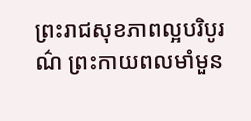ព្រះរាជសុខភាពល្អបរិបូរណ៌ ព្រះកាយពលមាំមួន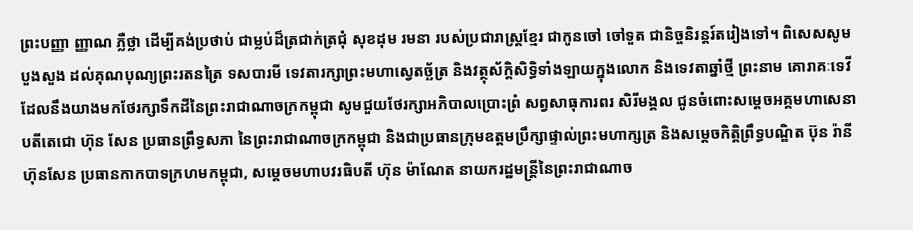ព្រះបញ្ញា ញ្ញាណ ភ្លឺថ្លា ដើម្បីគង់ប្រថាប់ ជាម្លប់ដ៏ត្រជាក់ត្រជុំ សុខដុម រមនា របស់ប្រជារាស្ត្រខ្មែរ ជាកូនចៅ ចៅទួត ជានិច្ចនិរន្តរ៍តរៀងទៅ។ ពិសេសសូមបួងសួង ដល់គុណបុណ្យព្រះរតនត្រៃ ទសបារមី ទេវតារក្សាព្រះមហាស្វេតច្ឆ័ត្រ និងវត្ថុស័ក្តិសិទ្ធិទាំងឡាយក្នុងលោក និងទេវតាឆ្នាំថ្មី ព្រះនាម គោរាគៈទេវី ដែលនឹងយាងមកថែរក្សាទឹកដីនៃព្រះរាជាណាចក្រកម្ពុជា សូមជួយថែរក្សាអភិបាលប្រោះព្រំ សព្វសាធុការពរ សិរីមង្គល ជូនចំពោះសម្ដេចអគ្គមហាសេនាបតីតេជោ ហ៊ុន សែន ប្រធានព្រឹទ្ធសភា នៃព្រះរាជាណាចក្រកម្ពុជា និងជាប្រធានក្រុមឧត្តមប្រឹក្សាផ្ទាល់ព្រះមហាក្សត្រ និងសម្ដេចកិត្តិព្រឹទ្ធបណ្ឌិត ប៊ុន រ៉ានី ហ៊ុនសែន ប្រធានកាកបាទក្រហមកម្ពុជា, សម្ដេចមហាបវរធិបតី ហ៊ុន ម៉ាណែត នាយករដ្ឋមន្រ្តីនៃព្រះរាជាណាច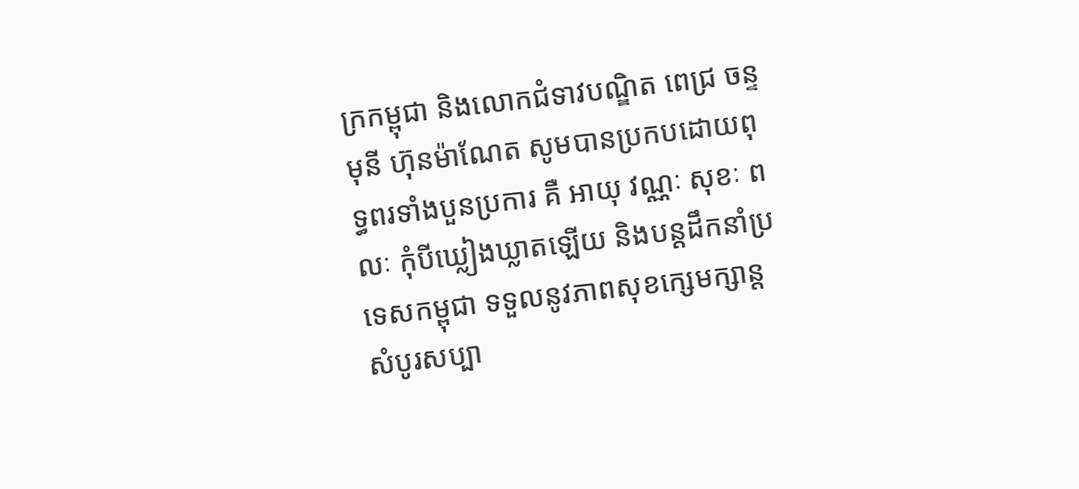ក្រកម្ពុជា និងលោកជំទាវបណ្ឌិត ពេជ្រ ចន្ទមុនី ហ៊ុនម៉ាណែត សូមបានប្រកបដោយពុទ្ធពរទាំងបួនប្រការ គឺ អាយុ វណ្ណៈ សុខៈ ពលៈ កុំបីឃ្លៀងឃ្លាតឡើយ និងបន្តដឹកនាំប្រទេសកម្ពុជា ទទួលនូវភាពសុខក្សេមក្សាន្ត សំបូរសប្បា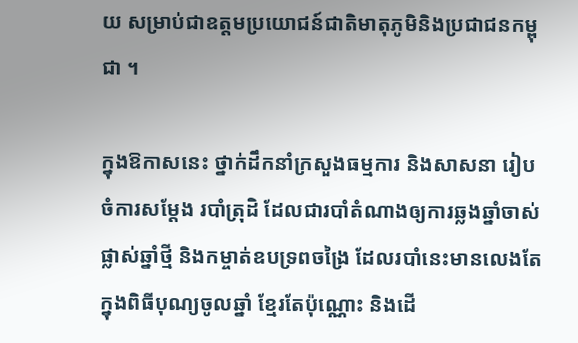យ សម្រាប់ជាឧត្តមប្រយោជន៍ជាតិមាតុភូមិនិងប្រជាជនកម្ពុជា ។

ក្នុងឱកាសនេះ ថ្នាក់ដឹកនាំក្រសួងធម្មការ និងសាសនា រៀបចំការសម្តែង របាំត្រុដិ ដែលជារបាំតំណាងឲ្យការឆ្លងឆ្នាំចាស់ ផ្លាស់ឆ្នាំថ្មី និងកម្ចាត់ឧបទ្រពចង្រៃ ដែលរបាំនេះមានលេងតែក្នុងពិធីបុណ្យចូលឆ្នាំ ខ្មែរតែប៉ុណ្ណោះ និងដើ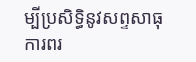ម្បីប្រសិទ្ធិនូវសព្ទសាធុការពរ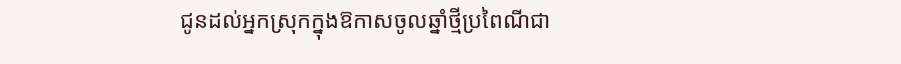ជូនដល់អ្នកស្រុកក្នុងឱកាសចូលឆ្នាំថ្មីប្រពៃណីជា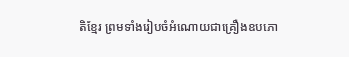តិខ្មែរ ព្រមទាំងរៀបចំអំណោយជាគ្រឿងឧបភោ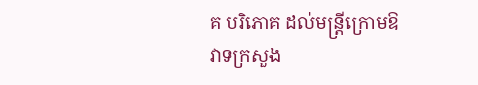គ បរិភោគ ដល់មន្រ្តីក្រោមឱវាទក្រសួង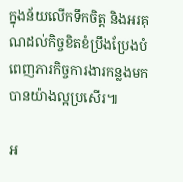ក្នុងន័យលើកទឹកចិត្ត និងអរគុណដល់កិច្ចខិតខំប្រឹងប្រែងបំពេញភារកិច្ចការងារកន្លងមកបានយ៉ាងល្អប្រសើរ៕

អ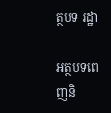ត្ថបទ រដ្ឋា

អត្ថបទពេញនិ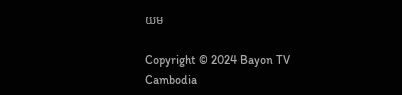យម

Copyright © 2024 Bayon TV Cambodia